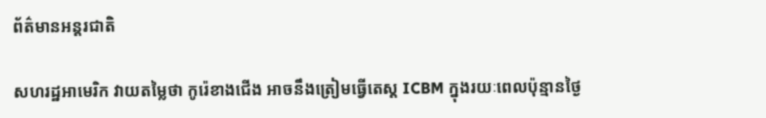ព័ត៌មានអន្តរជាតិ

សហរដ្ឋអាមេរិក វាយតម្លៃថា កូរ៉េខាងជើង អាចនឹងត្រៀមធ្វើតេស្ត ICBM ក្នុងរយៈពេលប៉ុន្មានថ្ងៃ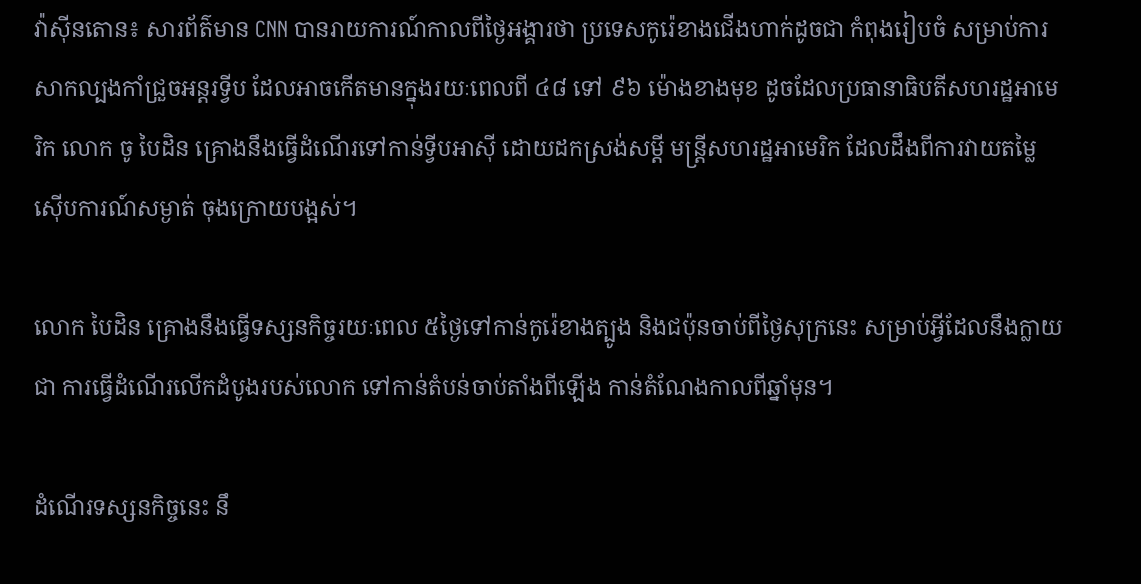វ៉ាស៊ីនតោន៖ សារព័ត៌មាន CNN បានរាយការណ៍កាលពីថ្ងៃអង្គារថា ប្រទេសកូរ៉េខាងជើងហាក់ដូចជា កំពុងរៀបចំ សម្រាប់ការសាកល្បងកាំជ្រួចអន្តរទ្វីប ដែលអាចកើតមានក្នុងរយៈពេលពី ៤៨ ទៅ ៩៦ ម៉ោងខាងមុខ ដូចដែលប្រធានាធិបតីសហរដ្ឋអាមេរិក លោក ចូ បៃដិន គ្រោងនឹងធ្វើដំណើរទៅកាន់ទ្វីបអាស៊ី ដោយដកស្រង់សម្តី មន្ត្រីសហរដ្ឋអាមេរិក ដែលដឹងពីការវាយតម្លៃស៊ើបការណ៍សម្ងាត់ ចុងក្រោយបង្អស់។

លោក បៃដិន គ្រោងនឹងធ្វើទស្សនកិច្ចរយៈពេល ៥ថ្ងៃទៅកាន់កូរ៉េខាងត្បូង និងជប៉ុនចាប់ពីថ្ងៃសុក្រនេះ សម្រាប់អ្វីដែលនឹងក្លាយជា ការធ្វើដំណើរលើកដំបូងរបស់លោក ទៅកាន់តំបន់ចាប់តាំងពីឡើង កាន់តំណែងកាលពីឆ្នាំមុន។

ដំណើរទស្សនកិច្ចនេះ នឹ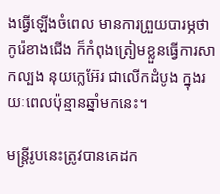ងធ្វើឡើងចំពេល មានការព្រួយបារម្ភថា កូរ៉េខាងជើង ក៏កំពុងត្រៀមខ្លួនធ្វើការសាកល្បង នុយក្លេអ៊ែរ ជាលើកដំបូង ក្នុងរយៈពេលប៉ុន្មានឆ្នាំមកនេះ។

មន្ត្រីរូបនេះត្រូវបានគេដក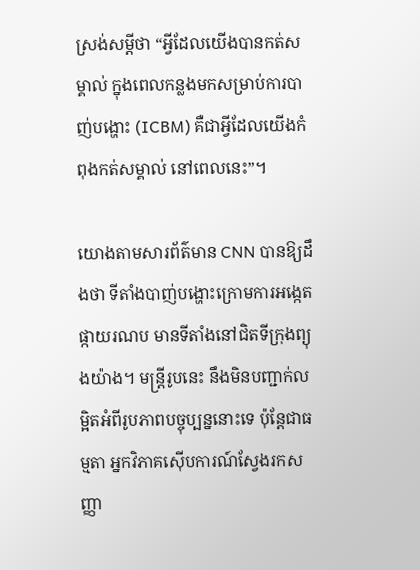ស្រង់សម្ដីថា “អ្វីដែលយើងបានកត់សម្គាល់ ក្នុងពេលកន្លងមកសម្រាប់ការបាញ់បង្ហោះ (ICBM) គឺជាអ្វីដែលយើងកំពុងកត់សម្គាល់ នៅពេលនេះ”។

យោងតាមសារព័ត៌មាន CNN បានឱ្យដឹងថា ទីតាំងបាញ់បង្ហោះក្រោមការអង្កេតផ្កាយរណប មានទីតាំងនៅជិតទីក្រុងព្យុងយ៉ាង។ មន្ត្រីរូបនេះ នឹងមិនបញ្ជាក់លម្អិតអំពីរូបភាពបច្ចុប្បន្ននោះទេ ប៉ុន្តែជាធម្មតា អ្នកវិភាគស៊ើបការណ៍ស្វែងរកសញ្ញា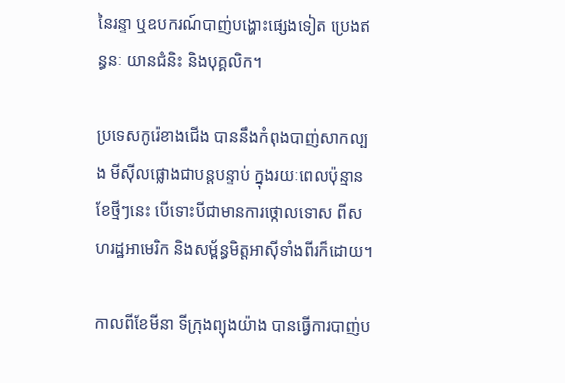នៃរន្ទា ឬឧបករណ៍បាញ់បង្ហោះផ្សេងទៀត ប្រេងឥន្ធនៈ យានជំនិះ និងបុគ្គលិក។

ប្រទេសកូរ៉េខាងជើង បាននឹងកំពុងបាញ់សាកល្បង មីស៊ីលផ្លោងជាបន្តបន្ទាប់ ក្នុងរយៈពេលប៉ុន្មានខែថ្មីៗនេះ បើទោះបីជាមានការថ្កោលទោស ពីសហរដ្ឋអាមេរិក និងសម្ព័ន្ធមិត្តអាស៊ីទាំងពីរក៏ដោយ។

កាលពីខែមីនា ទីក្រុងព្យុងយ៉ាង បានធ្វើការបាញ់ប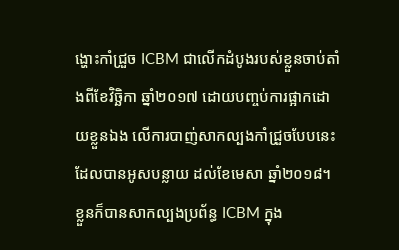ង្ហោះកាំជ្រួច ICBM ជាលើកដំបូងរបស់ខ្លួនចាប់តាំងពីខែវិច្ឆិកា ឆ្នាំ២០១៧ ដោយបញ្ចប់ការផ្អាកដោយខ្លួនឯង លើការបាញ់សាកល្បងកាំជ្រួចបែបនេះ ដែលបានអូសបន្លាយ ដល់ខែមេសា ឆ្នាំ២០១៨។ ខ្លួនក៏បានសាកល្បងប្រព័ន្ធ ICBM ក្នុង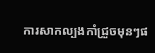ការសាកល្បងកាំជ្រួចមុនៗផ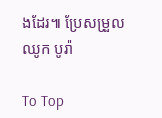ងដែរ៕ ប្រែសម្រួល ឈូក បូរ៉ា

To Top